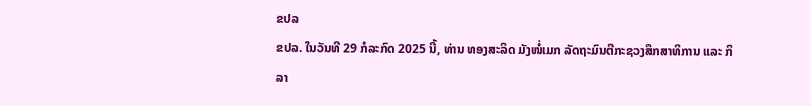ຂປລ
ຂປລ. ໃນວັນທີ 29 ກໍລະກົດ 2025 ນີ້, ທ່ານ ທອງສະລິດ ມັງໜໍ່ເມກ ລັດຖະມົນຕີກະຊວງສຶກສາທິການ ແລະ ກິລາ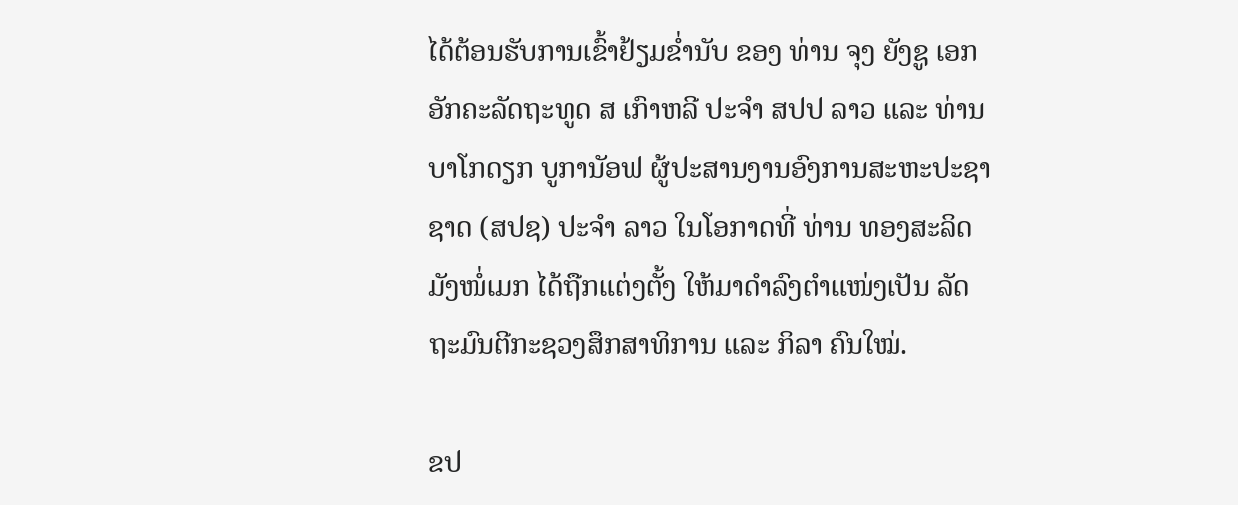ໄດ້ຕ້ອນຮັບການເຂົ້າຢ້ຽມຂໍ່ານັບ ຂອງ ທ່ານ ຈຸງ ຍັງຊູ ເອກອັກຄະລັດຖະທູດ ສ ເກົາຫລີ ປະຈຳ ສປປ ລາວ ແລະ ທ່ານ ບາໂກດຽກ ບູການັອຟ ຜູ້ປະສານງານອົງການສະຫະປະຊາຊາດ (ສປຊ) ປະຈຳ ລາວ ໃນໂອກາດທີ່ ທ່ານ ທອງສະລິດ ມັງໜໍ່ເມກ ໄດ້ຖືກແຕ່ງຕັ້ງ ໃຫ້ມາດຳລົງຕຳແໜ່ງເປັນ ລັດຖະມົນຕີກະຊວງສຶກສາທິການ ແລະ ກິລາ ຄົນໃໝ່.

ຂປ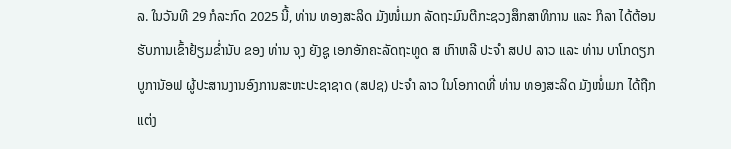ລ. ໃນວັນທີ 29 ກໍລະກົດ 2025 ນີ້, ທ່ານ ທອງສະລິດ ມັງໜໍ່ເມກ ລັດຖະມົນຕີກະຊວງສຶກສາທິການ ແລະ ກິລາ ໄດ້ຕ້ອນຮັບການເຂົ້າຢ້ຽມຂໍ່ານັບ ຂອງ ທ່ານ ຈຸງ ຍັງຊູ ເອກອັກຄະລັດຖະທູດ ສ ເກົາຫລີ ປະຈຳ ສປປ ລາວ ແລະ ທ່ານ ບາໂກດຽກ ບູການັອຟ ຜູ້ປະສານງານອົງການສະຫະປະຊາຊາດ (ສປຊ) ປະຈຳ ລາວ ໃນໂອກາດທີ່ ທ່ານ ທອງສະລິດ ມັງໜໍ່ເມກ ໄດ້ຖືກແຕ່ງ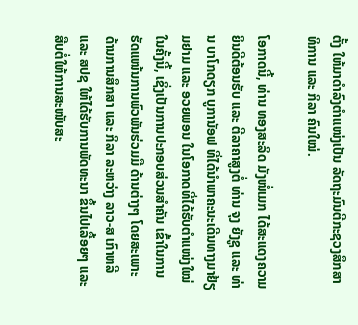ຕັ້ງ ໃຫ້ມາດຳລົງຕຳແໜ່ງເປັນ ລັດຖະມົນຕີກະຊວງສຶກສາທິການ ແລະ ກິລາ ຄົນໃໝ່.

ໂອກາດນີ້, ທ່ານ ທອງສະລິດ ມັງໜໍ່ເມກ ໄດ້ສະແດງຄວາມຍິນດີຕ້ອນຮັບ ແລະ ຕີລາຄາສູງຕໍ່ ທ່ານ ຈຸງ ຍັງຊູ ແລະ ທ່ານ ບາໂກດຽກ ບູການັອຟ ທີ່ໄດ້ນໍາພາຄະນະເດີນທາງມາຢ້ຽມຢາມ ແລະ ອວຍພອນ ໃນໂອກາດທີ່ໄດ້ຮັບຕຳແໜ່ງໃໝ່ ໃນຄັ້ງນີ້, ເຊິ່ງເປັນການປະກອບສ່ວນສຳຄັນ ເຂົ້າໃນການຮັດແໜ້ນການພົວພັນຮ່ວມມື ດ້ານຕ່າງໆ ໂດຍສະເພາະ ດ້ານການສຶກສາ ແລະ ກິລາ ລະຫວ່າງ ລາວ-ສ ເກົາຫລີ ແລະ ສປຊ ໃຫ້ໄດ້ຮັບການພັດທະນາ ຂຶ້ນໄປເລື້ອຍໆ ແລະ ສືບຕໍ່ໃຫ້ການສະໜັບສະ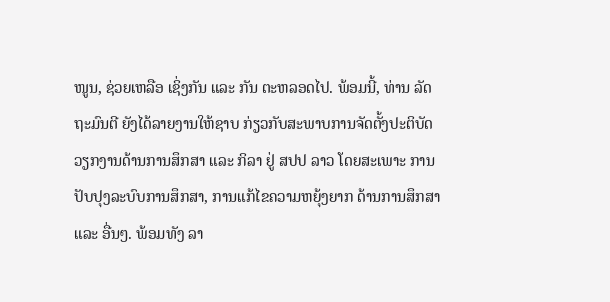ໜູນ, ຊ່ວຍເຫລືອ ເຊິ່ງກັນ ແລະ ກັນ ຕະຫລອດໄປ. ພ້ອມນີ້, ທ່ານ ລັດຖະມົນຕີ ຍັງໄດ້ລາຍງານໃຫ້ຊາບ ກ່ຽວກັບສະພາບການຈັດຕັ້ງປະຕິບັດ ວຽກງານດ້ານການສຶກສາ ແລະ ກິລາ ຢູ່ ສປປ ລາວ ໂດຍສະເພາະ ການປັບປຸງລະບົບການສຶກສາ, ການແກ້ໄຂຄວາມຫຍຸ້ງຍາກ ດ້ານການສຶກສາ ແລະ ອື່ນໆ. ພ້ອມທັງ ລາ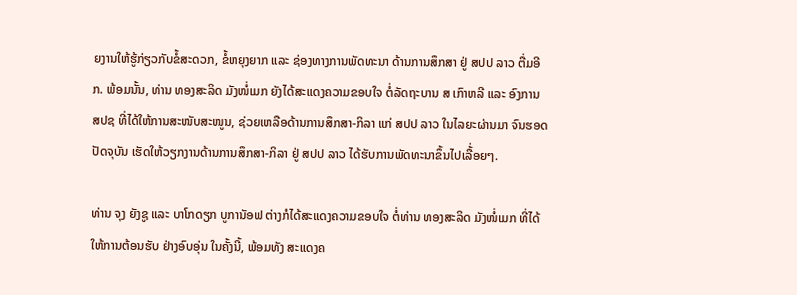ຍງານໃຫ້ຮູ້ກ່ຽວກັບຂໍ້ສະດວກ, ຂໍ້ຫຍຸງຍາກ ແລະ ຊ່ອງທາງການພັດທະນາ ດ້ານການສຶກສາ ຢູ່ ສປປ ລາວ ຕື່ມອີກ. ພ້ອມນັ້ນ, ທ່ານ ທອງສະລິດ ມັງໜໍ່ເມກ ຍັງໄດ້ສະແດງຄວາມຂອບໃຈ ຕໍ່ລັດຖະບານ ສ ເກົາຫລີ ແລະ ອົງການ ສປຊ ທີ່ໄດ້ໃຫ້ການສະໜັບສະໜູນ, ຊ່ວຍເຫລືອດ້ານການສຶກສາ-ກິລາ ແກ່ ສປປ ລາວ ໃນໄລຍະຜ່ານມາ ຈົນຮອດປັດຈຸບັນ ເຮັດໃຫ້ວຽກງານດ້ານການສຶກສາ-ກິລາ ຢູ່ ສປປ ລາວ ໄດ້ຮັບການພັດທະນາຂຶ້ນໄປເລື້່ອຍໆ.

ທ່ານ ຈຸງ ຍັງຊູ ແລະ ບາໂກດຽກ ບູການັອຟ ຕ່າງກໍໄດ້ສະແດງຄວາມຂອບໃຈ ຕໍ່ທ່ານ ທອງສະລິດ ມັງໜໍ່ເມກ ທີ່ໄດ້ໃຫ້ການຕ້ອນຮັບ ຢ່າງອົບອຸ່ນ ໃນຄັ້ງນີ້, ພ້ອມທັງ ສະແດງຄ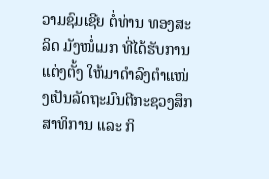ວາມຊົມເຊີຍ ຕໍ່ທ່ານ ທອງສະລິດ ມັງໜໍ່ເມກ ທີ່ໄດ້ຮັບການແຕ່ງຕັ້ງ ໃຫ້ມາດຳລົງຕຳແໜ່ງເປັນລັດຖະມົນຕີກະຊວງສຶກສາທິການ ແລະ ກິ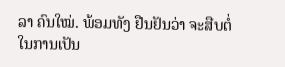ລາ ຄົນໃໝ່. ພ້ອມທັງ ຢືນຢັນວ່າ ຈະສືບຕໍ່ ໃນການເປັນ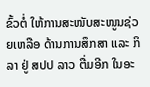ຂົ້ວຕໍ່ ໃຫ້ການສະໜັບສະໜູນຊ່ວຍເຫລືອ ດ້ານການສຶກສາ ແລະ ກິລາ ຢູ່ ສປປ ລາວ ຕື່ມອີກ ໃນອະ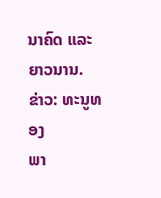ນາຄົດ ແລະ ຍາວນານ.
ຂ່າວ: ທະນູທອງ
ພາ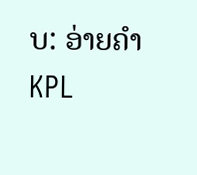ບ: ອ່າຍຄຳ
KPL